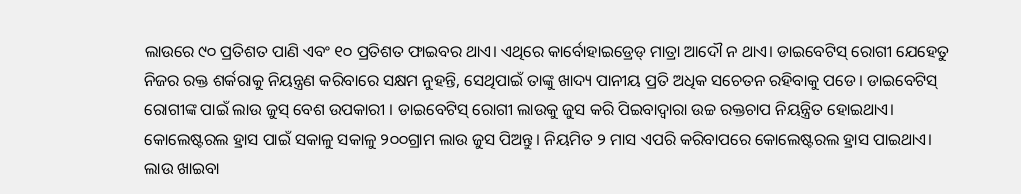ଲାଉରେ ୯୦ ପ୍ରତିଶତ ପାଣି ଏବଂ ୧୦ ପ୍ରତିଶତ ଫାଇବର ଥାଏ। ଏଥିରେ କାର୍ବୋହାଇଡ୍ରେଡ୍ ମାତ୍ରା ଆଦୌ ନ ଥାଏ। ଡାଇବେଟିସ୍ ରୋଗୀ ଯେହେତୁ ନିଜର ରକ୍ତ ଶର୍କରାକୁ ନିୟନ୍ତ୍ରଣ କରିବାରେ ସକ୍ଷମ ନୁହନ୍ତି, ସେଥିପାଇଁ ତାଙ୍କୁ ଖାଦ୍ୟ ପାନୀୟ ପ୍ରତି ଅଧିକ ସଚେତନ ରହିବାକୁ ପଡେ। ଡାଇବେଟିସ୍ ରୋଗୀଙ୍କ ପାଇଁ ଲାଉ ଜୁସ୍ ବେଶ ଉପକାରୀ । ଡାଇବେଟିସ୍ ରୋଗୀ ଲାଉକୁ ଜୁସ କରି ପିଇବାଦ୍ୱାରା ଉଚ୍ଚ ରକ୍ତଚାପ ନିୟନ୍ତ୍ରିତ ହୋଇଥାଏ। କୋଲେଷ୍ଟରଲ ହ୍ରାସ ପାଇଁ ସକାଳୁ ସକାଳୁ ୨୦୦ଗ୍ରାମ ଲାଉ ଜୁସ ପିଅନ୍ତୁ। ନିୟମିତ ୨ ମାସ ଏପରି କରିବାପରେ କୋଲେଷ୍ଟରଲ ହ୍ରାସ ପାଇଥାଏ। ଲାଉ ଖାଇବା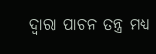ଦ୍ୱାରା ପାଚନ ତନ୍ତ୍ର ମଧ୍ୟ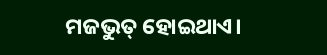ମଜଭୁତ୍ ହୋଇଥାଏ।